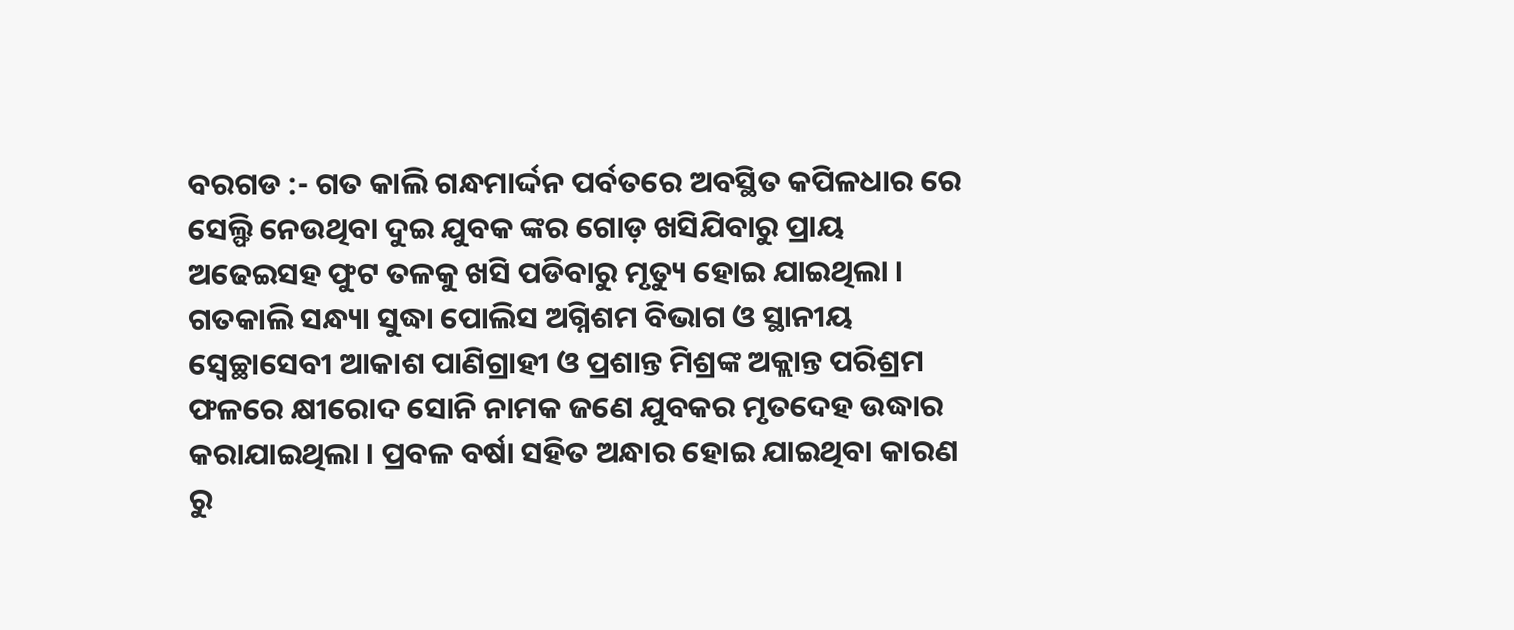ବରଗଡ :- ଗତ କାଲି ଗନ୍ଧମାର୍ଦ୍ଦନ ପର୍ବତରେ ଅବସ୍ଥିତ କପିଳଧାର ରେ ସେଲ୍ଫି ନେଉଥିବା ଦୁଇ ଯୁବକ ଙ୍କର ଗୋଡ଼ ଖସିଯିବାରୁ ପ୍ରାୟ ଅଢେଇସହ ଫୁଟ ତଳକୁ ଖସି ପଡିବାରୁ ମୃତ୍ୟୁ ହୋଇ ଯାଇଥିଲା । ଗତକାଲି ସନ୍ଧ୍ୟା ସୁଦ୍ଧା ପୋଲିସ ଅଗ୍ନିଶମ ବିଭାଗ ଓ ସ୍ଥାନୀୟ ସ୍ବେଚ୍ଛାସେବୀ ଆକାଶ ପାଣିଗ୍ରାହୀ ଓ ପ୍ରଶାନ୍ତ ମିଶ୍ରଙ୍କ ଅକ୍ଲାନ୍ତ ପରିଶ୍ରମ ଫଳରେ କ୍ଷୀରୋଦ ସୋନି ନାମକ ଜଣେ ଯୁବକର ମୃତଦେହ ଉଦ୍ଧାର କରାଯାଇଥିଲା । ପ୍ରବଳ ବର୍ଷା ସହିତ ଅନ୍ଧାର ହୋଇ ଯାଇଥିବା କାରଣ ରୁ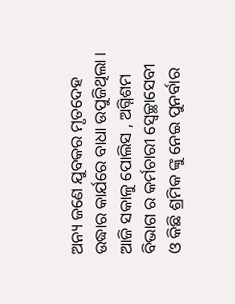ଅନ୍ୟ ଜଣେ ଯୁବକର ମୃତଦେହ ଉଦ୍ଧାର କାର୍ଯରେ ବାଧା ଉପୁଜିଥିଲା ।
ଆଜି ସକାଳୁ ପୋଲିସ , ଅଗ୍ନିଶମ ବିଭାଗ ର କର୍ମଚାରୀ ସ୍ବେଚ୍ଛାସେବୀ ଓ କିଛି ଶ୍ରମିକ ଙ୍କୁ ନେଇ ପୁନର୍ବାର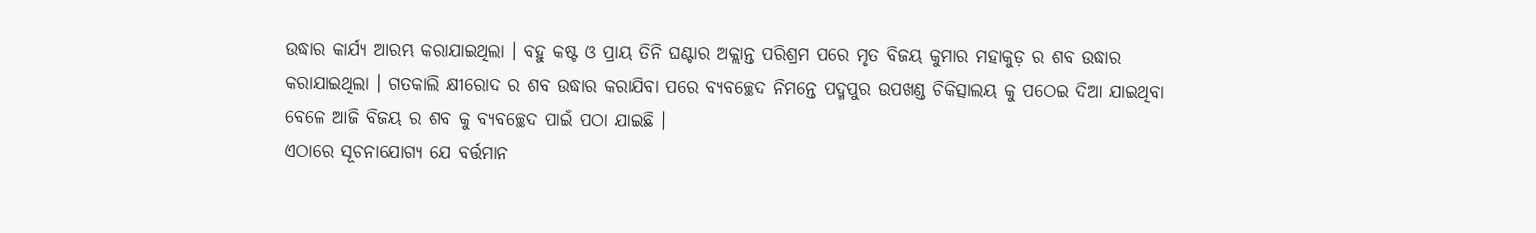ଉଦ୍ଧାର କାର୍ଯ୍ୟ ଆରମ୍ଭ କରାଯାଇଥିଲା । ବହୁ କଷ୍ଟ ଓ ପ୍ରାୟ ତିନି ଘଣ୍ଟାର ଅକ୍ଲାନ୍ତ ପରିଶ୍ରମ ପରେ ମୃତ ବିଜୟ କୁମାର ମହାକୁଡ଼ ର ଶବ ଉଦ୍ଧାର କରାଯାଇଥିଲା । ଗତକାଲି କ୍ଷୀରୋଦ ର ଶବ ଉଦ୍ଧାର କରାଯିବା ପରେ ବ୍ୟବଚ୍ଛେଦ ନିମନ୍ତେ ପଦ୍ମପୁର ଉପଖଣ୍ଡ ଚିକିତ୍ସାଲୟ କୁ ପଠେଇ ଦିଆ ଯାଇଥିବା ବେଳେ ଆଜି ବିଜୟ ର ଶବ କୁ ବ୍ୟବଚ୍ଛେଦ ପାଇଁ ପଠା ଯାଇଛି ।
ଏଠାରେ ସୂଚନାଯୋଗ୍ୟ ଯେ ବର୍ତ୍ତମାନ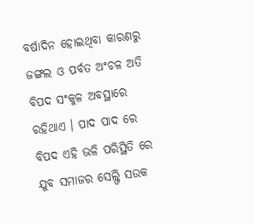ବର୍ଷାଦିନ ହୋଇଥିବା କାରଣରୁ ଜଙ୍ଗଲ ଓ ପର୍ବତ ଅଂଚଳ ଅତି ବିପଦ ସଂକୁଳ ଅବସ୍ଥାରେ ରହିଥାଏ । ପାଦ ପାଦ ରେ ବିପଦ ଏହି ଭଳି ପରିସ୍ଥିତି ରେ ଯୁବ ସମାଜର ସେଲ୍ଫି ସଉକ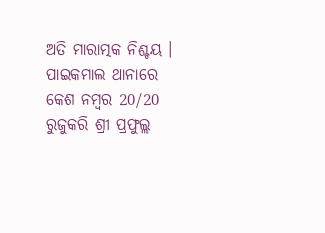ଅତି ମାରାତ୍ମକ ନିଶ୍ଚୟ । ପାଇକମାଲ ଥାନାରେ କେଶ ନମ୍ବର 20/20 ରୁଜୁକରି ଶ୍ରୀ ପ୍ରଫୁଲ୍ଲ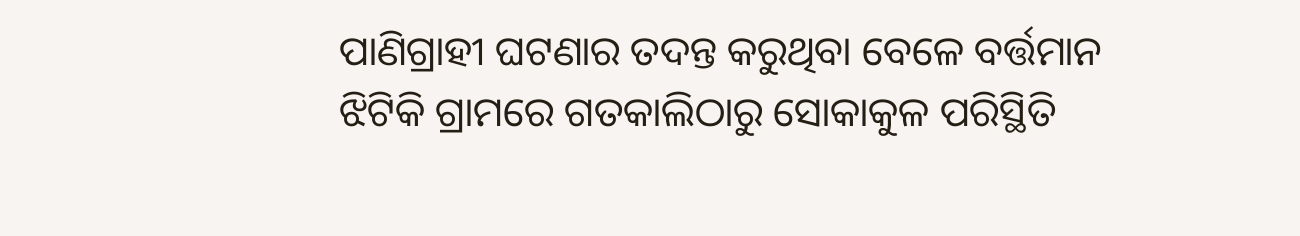ପାଣିଗ୍ରାହୀ ଘଟଣାର ତଦନ୍ତ କରୁଥିବା ବେଳେ ବର୍ତ୍ତମାନ ଝିଟିକି ଗ୍ରାମରେ ଗତକାଲିଠାରୁ ସୋକାକୁଳ ପରିସ୍ଥିତି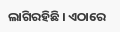ଲାଗିରହିଛି । ଏଠାରେ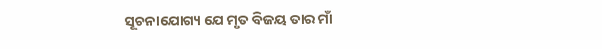ସୂଚନାଯୋଗ୍ୟ ଯେ ମୃତ ବିଜୟ ତାର ମାଁ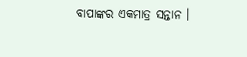ବାପାଙ୍କର ଏକମାତ୍ର ସନ୍ତାନ ।